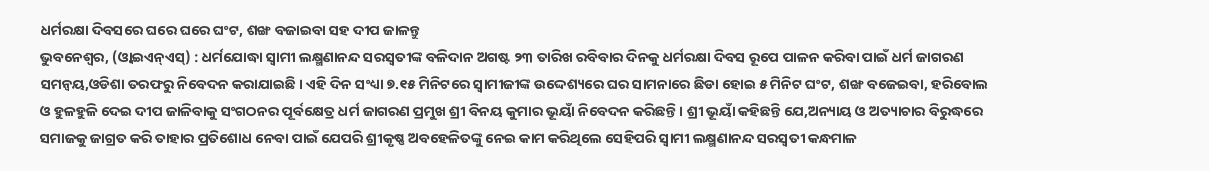ଧର୍ମରକ୍ଷା ଦିବସରେ ଘରେ ଘରେ ଘଂଟ, ଶଙ୍ଖ ବଜାଇବା ସହ ଦୀପ ଜାଳନ୍ତୁ
ଭୁବନେଶ୍ୱର, (ଓ୍ବାଇଏନ୍ଏସ୍) : ଧର୍ମଯୋଦ୍ଧା ସ୍ୱାମୀ ଲକ୍ଷ୍ମଣାନନ୍ଦ ସରସ୍ୱତୀଙ୍କ ବଳିଦାନ ଅଗଷ୍ଟ ୨୩ ତାରିଖ ରବିବାର ଦିନକୁ ଧର୍ମରକ୍ଷା ଦିବସ ରୂପେ ପାଳନ କରିବା ପାଇଁ ଧର୍ମ ଜାଗରଣ ସମନ୍ୱୟ,ଓଡିଶା ତରଫରୁ ନିବେଦନ କରାଯାଇଛି । ଏହି ଦିନ ସଂଧ୍ୟା ୭.୧୫ ମିନିଟରେ ସ୍ୱାମୀଜୀଙ୍କ ଉଦ୍ଦେଶ୍ୟରେ ଘର ସାମନାରେ ଛିଡା ହୋଇ ୫ ମିନିଟ ଘଂଟ, ଶଙ୍ଖ ବଜେଇବା, ହରିବୋଲ ଓ ହୁଳହୁଳି ଦେଇ ଦୀପ ଜାଳିବାକୁ ସଂଗଠନର ପୂର୍ବକ୍ଷେତ୍ର ଧର୍ମ ଜାଗରଣ ପ୍ରମୁଖ ଶ୍ରୀ ବିନୟ କୁମାର ଭୂୟାଁ ନିବେଦନ କରିଛନ୍ତି । ଶ୍ରୀ ଭୂୟାଁ କହିଛନ୍ତି ଯେ,ଅନ୍ୟାୟ ଓ ଅତ୍ୟାଚାର ବିରୁଦ୍ଧରେ ସମାଜକୁ ଜାଗ୍ରତ କରି ତାହାର ପ୍ରତିଶୋଧ ନେବା ପାଇଁ ଯେପରି ଶ୍ରୀକୃଷ୍ଣ ଅବହେଳିତଙ୍କୁ ନେଇ କାମ କରିଥିଲେ ସେହିପରି ସ୍ୱାମୀ ଲକ୍ଷ୍ମଣାନନ୍ଦ ସରସ୍ୱତୀ କନ୍ଧମାଳ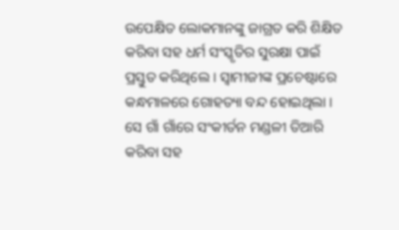ଉପେକ୍ଷିତ ଲୋକମାନଙ୍କୁ ଜାଗ୍ରତ କରି ଶିକ୍ଷିତ କରିବା ସହ ଧର୍ମ ସଂସ୍କୃତିର ସୁରକ୍ଷା ପାଇଁ ପ୍ରସ୍ତୁତ କରିଥିଲେ । ସ୍ୱାମୀଜୀଙ୍କ ପ୍ରଚେଷ୍ଟାରେ କନ୍ଧମାଳରେ ଗୋହତ୍ୟା ବନ୍ଦ ହୋଇଥିଲା । ସେ ଗାଁ ଗାଁରେ ସଂକୀର୍ତନ ମଣ୍ଡଳୀ ତିଆରି କରିବା ସହ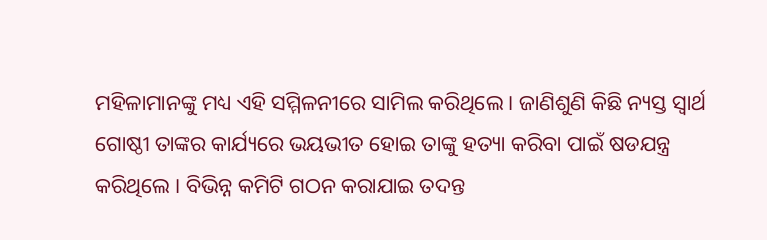ମହିଳାମାନଙ୍କୁ ମଧ୍ୟ ଏହି ସମ୍ମିଳନୀରେ ସାମିଲ କରିଥିଲେ । ଜାଣିଶୁଣି କିଛି ନ୍ୟସ୍ତ ସ୍ୱାର୍ଥ ଗୋଷ୍ଠୀ ତାଙ୍କର କାର୍ଯ୍ୟରେ ଭୟଭୀତ ହୋଇ ତାଙ୍କୁ ହତ୍ୟା କରିବା ପାଇଁ ଷଡଯନ୍ତ୍ର କରିଥିଲେ । ବିଭିନ୍ନ କମିଟି ଗଠନ କରାଯାଇ ତଦନ୍ତ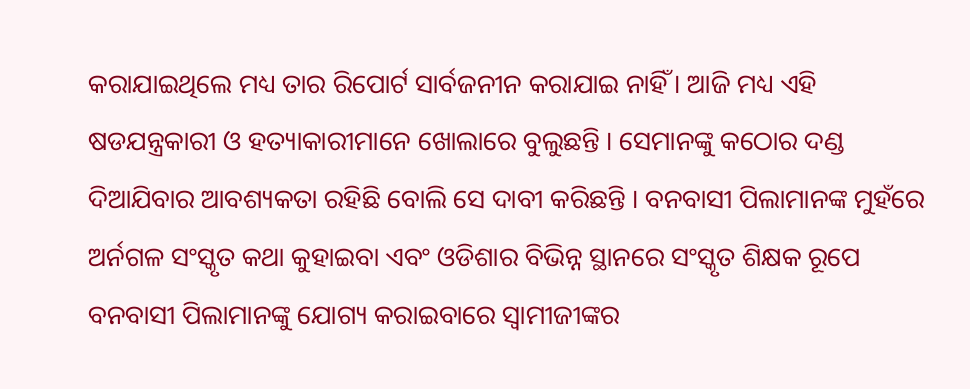କରାଯାଇଥିଲେ ମଧ୍ୟ ତାର ରିପୋର୍ଟ ସାର୍ବଜନୀନ କରାଯାଇ ନାହିଁ । ଆଜି ମଧ୍ୟ ଏହି ଷଡଯନ୍ତ୍ରକାରୀ ଓ ହତ୍ୟାକାରୀମାନେ ଖୋଲାରେ ବୁଲୁଛନ୍ତି । ସେମାନଙ୍କୁ କଠୋର ଦଣ୍ଡ ଦିଆଯିବାର ଆବଶ୍ୟକତା ରହିଛି ବୋଲି ସେ ଦାବୀ କରିଛନ୍ତି । ବନବାସୀ ପିଲାମାନଙ୍କ ମୁହଁରେ ଅର୍ନଗଳ ସଂସ୍କୃତ କଥା କୁହାଇବା ଏବଂ ଓଡିଶାର ବିଭିନ୍ନ ସ୍ଥାନରେ ସଂସ୍କୃତ ଶିକ୍ଷକ ରୂପେ ବନବାସୀ ପିଲାମାନଙ୍କୁ ଯୋଗ୍ୟ କରାଇବାରେ ସ୍ୱାମୀଜୀଙ୍କର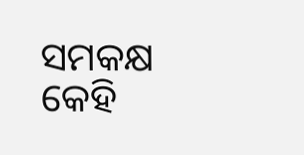ସମକକ୍ଷ କେହି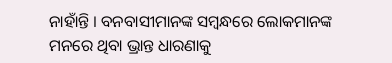ନାହାଁନ୍ତି । ବନବାସୀମାନଙ୍କ ସମ୍ବନ୍ଧରେ ଲୋକମାନଙ୍କ ମନରେ ଥିବା ଭ୍ରାନ୍ତ ଧାରଣାକୁ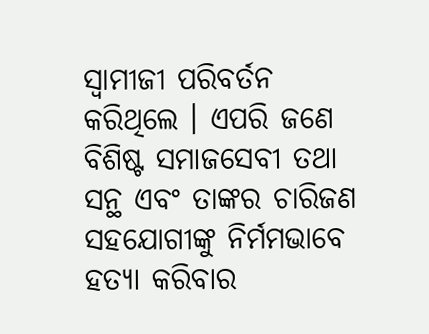ସ୍ୱାମୀଜୀ ପରିବର୍ତନ କରିଥିଲେ । ଏପରି ଜଣେ ବିଶିଷ୍ଟ ସମାଜସେବୀ ତଥା ସନ୍ଥ ଏବଂ ତାଙ୍କର ଚାରିଜଣ ସହଯୋଗୀଙ୍କୁ ନିର୍ମମଭାବେ ହତ୍ୟା କରିବାର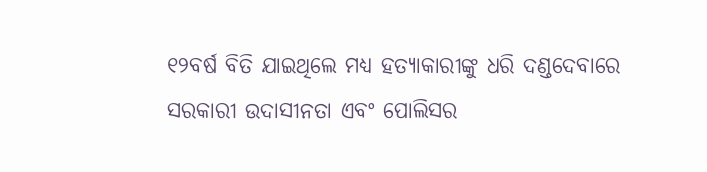୧୨ବର୍ଷ ବିତି ଯାଇଥିଲେ ମଧ୍ୟ ହତ୍ୟାକାରୀଙ୍କୁ ଧରି ଦଣ୍ଡଦେବାରେ ସରକାରୀ ଉଦାସୀନତା ଏବଂ ପୋଲିସର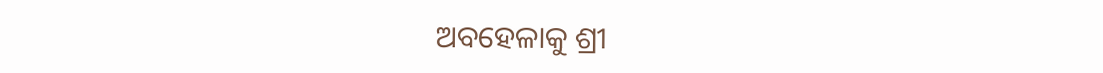ଅବହେଳାକୁ ଶ୍ରୀ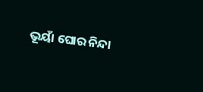ଭୂୟାଁ ଘୋର ନିନ୍ଦା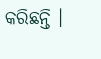କରିଛନ୍ତି ।